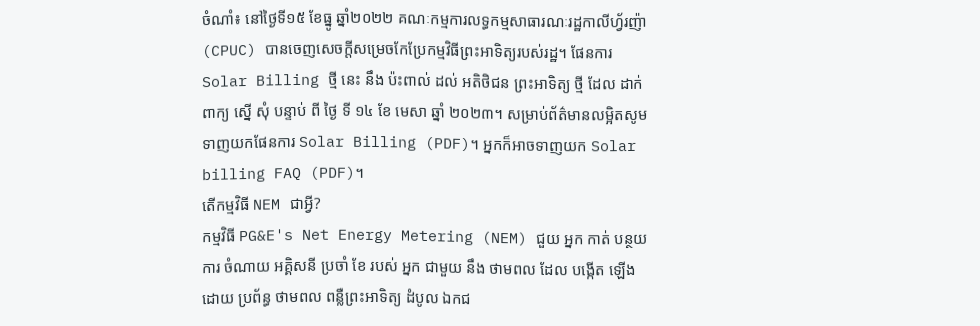ចំណាំ៖ នៅថ្ងៃទី១៥ ខែធ្នូ ឆ្នាំ២០២២ គណៈកម្មការលទ្ធកម្មសាធារណៈរដ្ឋកាលីហ្វ័រញ៉ា (CPUC) បានចេញសេចក្តីសម្រេចកែប្រែកម្មវិធីព្រះអាទិត្យរបស់រដ្ឋ។ ផែនការ Solar Billing ថ្មី នេះ នឹង ប៉ះពាល់ ដល់ អតិថិជន ព្រះអាទិត្យ ថ្មី ដែល ដាក់ ពាក្យ ស្នើ សុំ បន្ទាប់ ពី ថ្ងៃ ទី ១៤ ខែ មេសា ឆ្នាំ ២០២៣។ សម្រាប់ព័ត៌មានលម្អិតសូមទាញយកផែនការ Solar Billing (PDF)។ អ្នកក៏អាចទាញយក Solar billing FAQ (PDF)។
តើកម្មវិធី NEM ជាអ្វី?
កម្មវិធី PG&E's Net Energy Metering (NEM) ជួយ អ្នក កាត់ បន្ថយ ការ ចំណាយ អគ្គិសនី ប្រចាំ ខែ របស់ អ្នក ជាមួយ នឹង ថាមពល ដែល បង្កើត ឡើង ដោយ ប្រព័ន្ធ ថាមពល ពន្លឺព្រះអាទិត្យ ដំបូល ឯកជ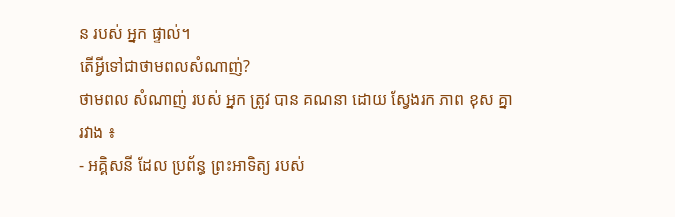ន របស់ អ្នក ផ្ទាល់។
តើអ្វីទៅជាថាមពលសំណាញ់?
ថាមពល សំណាញ់ របស់ អ្នក ត្រូវ បាន គណនា ដោយ ស្វែងរក ភាព ខុស គ្នា រវាង ៖
- អគ្គិសនី ដែល ប្រព័ន្ធ ព្រះអាទិត្យ របស់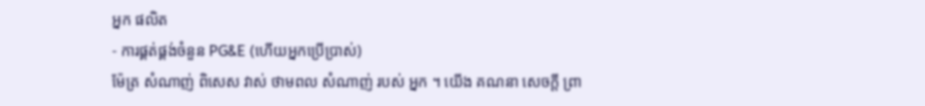អ្នក ផលិត
- ការផ្គត់ផ្គង់ចំនួន PG&E (ហើយអ្នកប្រើប្រាស់)
ម៉ែត្រ សំណាញ់ ពិសេស វាស់ ថាមពល សំណាញ់ របស់ អ្នក ។ យើង គណនា សេចក្តី ព្រា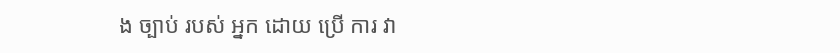ង ច្បាប់ របស់ អ្នក ដោយ ប្រើ ការ វា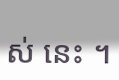ស់ នេះ ។